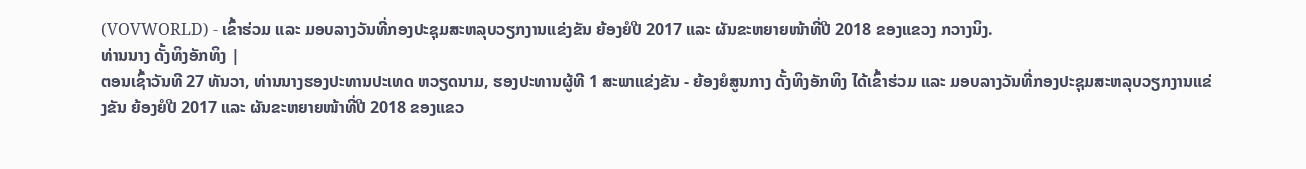(VOVWORLD) - ເຂົ້າຮ່ວມ ແລະ ມອບລາງວັນທີ່ກອງປະຊຸມສະຫລຸບວຽກງານແຂ່ງຂັນ ຍ້ອງຍໍປີ 2017 ແລະ ຜັນຂະຫຍາຍໜ້າທີ່ປີ 2018 ຂອງແຂວງ ກວາງນິງ.
ທ່ານນາງ ດັ້ງທິງອັກທິງ |
ຕອນເຊົ້າວັນທີ 27 ທັນວາ, ທ່ານນາງຮອງປະທານປະເທດ ຫວຽດນາມ, ຮອງປະທານຜູ້ທີ 1 ສະພາແຂ່ງຂັນ - ຍ້ອງຍໍສູນກາງ ດັ້ງທິງອັກທິງ ໄດ້ເຂົ້າຮ່ວມ ແລະ ມອບລາງວັນທີ່ກອງປະຊຸມສະຫລຸບວຽກງານແຂ່ງຂັນ ຍ້ອງຍໍປີ 2017 ແລະ ຜັນຂະຫຍາຍໜ້າທີ່ປີ 2018 ຂອງແຂວ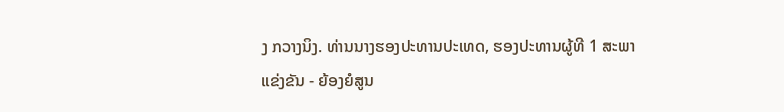ງ ກວາງນິງ. ທ່ານນາງຮອງປະທານປະເທດ, ຮອງປະທານຜູ້ທີ 1 ສະພາແຂ່ງຂັນ - ຍ້ອງຍໍສູນ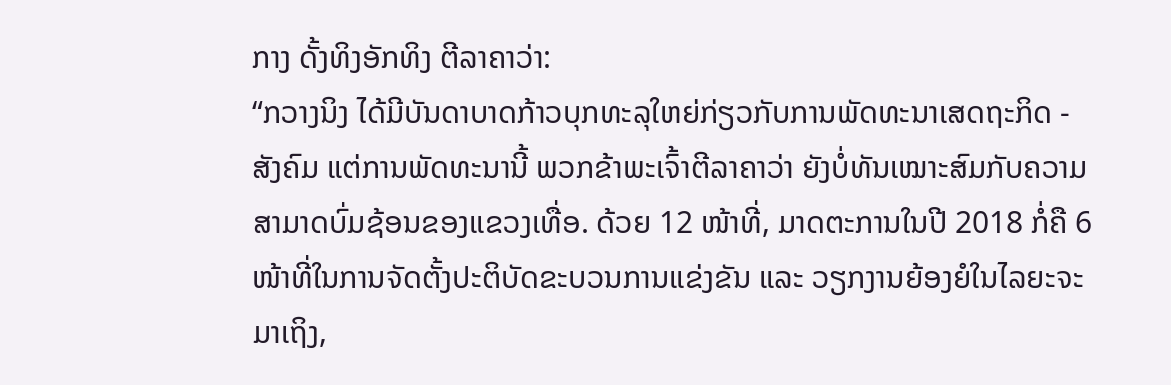ກາງ ດັ້ງທິງອັກທິງ ຕີລາຄາວ່າ:
“ກວາງນິງ ໄດ້ມີບັນດາບາດກ້າວບຸກທະລຸໃຫຍ່ກ່ຽວກັບການພັດທະນາເສດຖະກິດ - ສັງຄົມ ແຕ່ການພັດທະນານີ້ ພວກຂ້າພະເຈົ້າຕີລາຄາວ່າ ຍັງບໍ່ທັນເໝາະສົມກັບຄວາມສາມາດບົ່ມຊ້ອນຂອງແຂວງເທື່ອ. ດ້ວຍ 12 ໜ້າທີ່, ມາດຕະການໃນປີ 2018 ກໍ່ຄື 6 ໜ້າທີ່ໃນການຈັດຕັ້ງປະຕິບັດຂະບວນການແຂ່ງຂັນ ແລະ ວຽກງານຍ້ອງຍໍໃນໄລຍະຈະມາເຖິງ,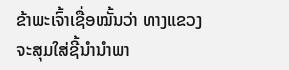ຂ້າພະເຈົ້າເຊື່ອໝັ້ນວ່າ ທາງແຂວງຈະສຸມໃສ່ຊີ້ນຳນຳພາ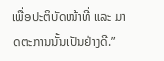ເພື່ອປະຕິບັດໜ້າທີ່ ແລະ ມາດຕະການນັ້ນເປັນຢ່າງດີ.”